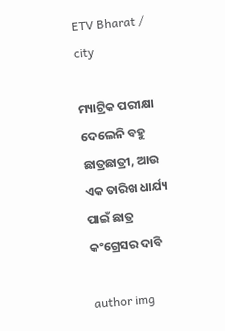ETV Bharat / city

ମ୍ୟାଟ୍ରିକ ପରୀକ୍ଷା ଦେଲେନି ବହୁ ଛାତ୍ରଛାତ୍ରୀ, ଆଉ ଏକ ତାରିଖ ଧାର୍ଯ୍ୟ ପାଇଁ ଛାତ୍ର କଂଗ୍ରେସର ଦାବି

author img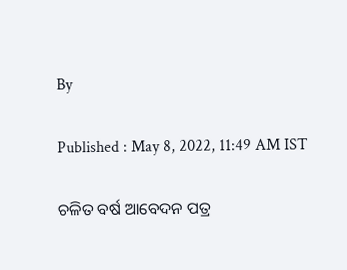By

Published : May 8, 2022, 11:49 AM IST

ଚଳିତ ବର୍ଷ ଆବେଦନ ପତ୍ର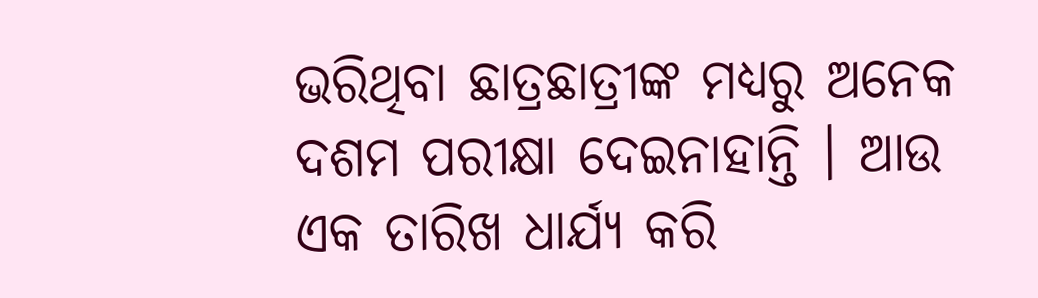ଭରିଥିବା ଛାତ୍ରଛାତ୍ରୀଙ୍କ ମଧ୍ୟରୁ ଅନେକ ଦଶମ ପରୀକ୍ଷା ଦେଇନାହାନ୍ତି । ଆଉ ଏକ ତାରିଖ ଧାର୍ଯ୍ୟ କରି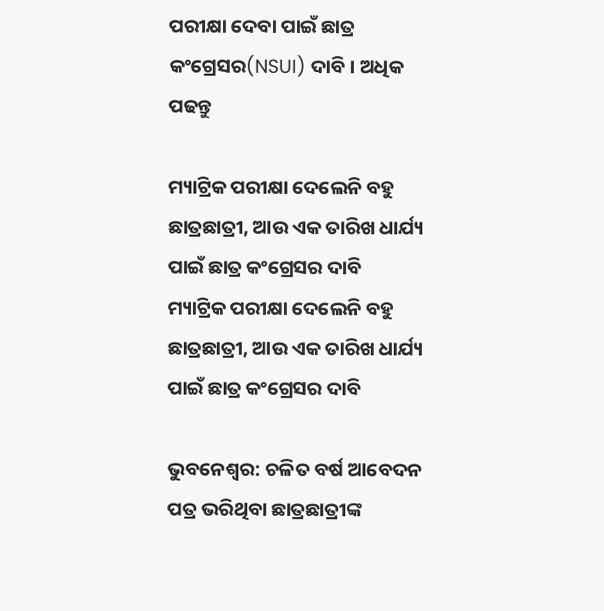ପରୀକ୍ଷା ଦେବା ପାଇଁ ଛାତ୍ର କଂଗ୍ରେସର(NSUI) ଦାବି । ଅଧିକ ପଢନ୍ତୁ

ମ୍ୟାଟ୍ରିକ ପରୀକ୍ଷା ଦେଲେନି ବହୁ ଛାତ୍ରଛାତ୍ରୀ, ଆଉ ଏକ ତାରିଖ ଧାର୍ଯ୍ୟ ପାଇଁ ଛାତ୍ର କଂଗ୍ରେସର ଦାବି
ମ୍ୟାଟ୍ରିକ ପରୀକ୍ଷା ଦେଲେନି ବହୁ ଛାତ୍ରଛାତ୍ରୀ, ଆଉ ଏକ ତାରିଖ ଧାର୍ଯ୍ୟ ପାଇଁ ଛାତ୍ର କଂଗ୍ରେସର ଦାବି

ଭୁବନେଶ୍ବର: ଚଳିତ ବର୍ଷ ଆବେଦନ ପତ୍ର ଭରିଥିବା ଛାତ୍ରଛାତ୍ରୀଙ୍କ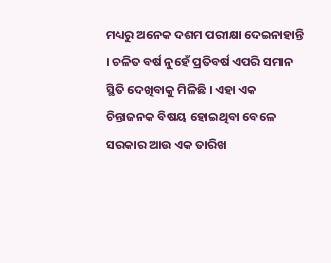ମଧ୍ୟରୁ ଅନେକ ଦଶମ ପରୀକ୍ଷା ଦେଇନାହାନ୍ତି । ଚଳିତ ବର୍ଷ ନୁହେଁ ପ୍ରତିବର୍ଷ ଏପରି ସମାନ ସ୍ଥିତି ଦେଖିବାକୁ ମିଳିଛି । ଏହା ଏକ ଚିନ୍ତାଜନକ ବିଷୟ ହୋଇଥିବା ବେଳେ ସରକାର ଆଉ ଏକ ତାରିଖ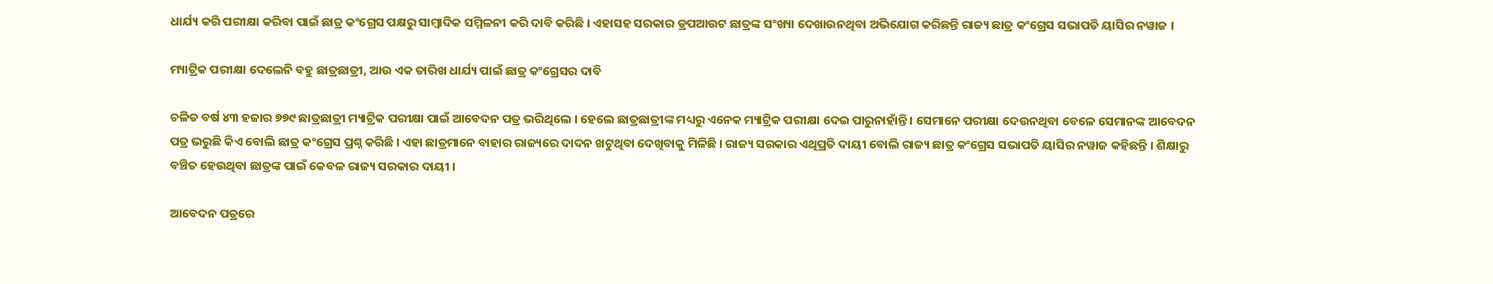ଧାର୍ଯ୍ୟ କରି ପରୀକ୍ଷା କରିବା ପାଇଁ ଛାତ୍ର କଂଗ୍ରେସ ପକ୍ଷରୁ ସାମ୍ବାଦିକ ସମ୍ମିଳନୀ କରି ଦାବି କରିଛି । ଏହାସହ ସରକାର ଡ୍ରପଆଉଟ ଛାତ୍ରଙ୍କ ସଂଖ୍ୟା ଦେଖାଉନଥିବା ଅଭିଯୋଗ କରିଛନ୍ତି ରାଜ୍ୟ ଛାତ୍ର କଂଗ୍ରେସ ସଭାପତି ୟାସିର ନୱାଜ ।

ମ୍ୟାଟ୍ରିକ ପରୀକ୍ଷା ଦେଲେନି ବହୁ ଛାତ୍ରଛାତ୍ରୀ, ଆଉ ଏକ ତାରିଖ ଧାର୍ଯ୍ୟ ପାଇଁ ଛାତ୍ର କଂଗ୍ରେସର ଦାବି

ଚଳିତ ବର୍ଷ ୪୩ ହଜାର ୭୭୯ ଛାତ୍ରଛାତ୍ରୀ ମ୍ୟାଟ୍ରିକ ପରୀକ୍ଷା ପାଇଁ ଆବେଦନ ପତ୍ର ଭରିଥିଲେ । ହେଲେ ଛାତ୍ରଛାତ୍ରୀଙ୍କ ମଧ୍ୟରୁ ଏନେକ ମ୍ୟାଟ୍ରିକ ପରୀକ୍ଷା ଦେଇ ପାରୁନାହାଁନ୍ତି । ସେମାନେ ପରୀକ୍ଷା ଦେଉନଥିବା ବେଳେ ସେମାନଙ୍କ ଆବେଦନ ପତ୍ର ଭରୁଛି କିଏ ବୋଲି ଛାତ୍ର କଂଗ୍ରେସ ପ୍ରଶ୍ନ କରିଛି । ଏହା ଛାତ୍ରମାନେ ବାହାର ରାଜ୍ୟରେ ଦାଦନ ଖଟୁଥିବା ଦେଖିବାକୁ ମିଳିଛି । ରାଜ୍ୟ ସରକାର ଏଥିପ୍ରତି ଦାୟୀ ବୋଲି ରାଜ୍ୟ ଛାତ୍ର କଂଗ୍ରେସ ସଭାପତି ୟାସିର ନୱାଜ କହିଛନ୍ତି । ଶିକ୍ଷାରୁ ବଞ୍ଚିତ ହେଉଥିବା ଛାତ୍ରଙ୍କ ପାଇଁ କେବଳ ରାଜ୍ୟ ସରକାର ଦାୟୀ ।

ଆବେଦନ ପତ୍ରରେ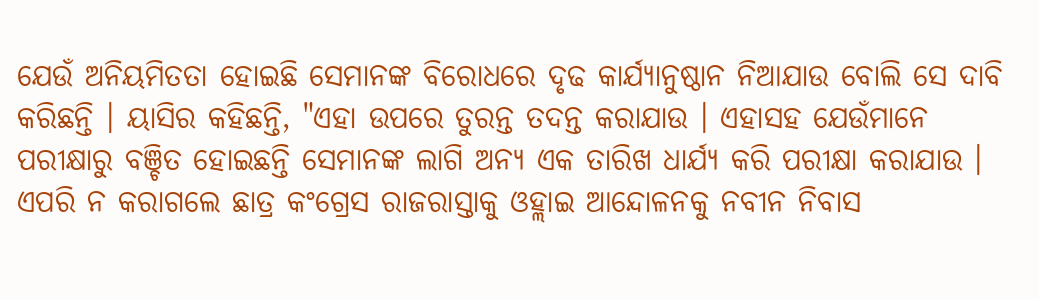ଯେଉଁ ଅନିୟମିତତା ହୋଇଛି ସେମାନଙ୍କ ବିରୋଧରେ ଦୃଢ କାର୍ଯ୍ୟାନୁଷ୍ଠାନ ନିଆଯାଉ ବୋଲି ସେ ଦାବି କରିଛନ୍ତି । ୟାସିର କହିଛନ୍ତି, "ଏହା ଉପରେ ତୁରନ୍ତ ତଦନ୍ତ କରାଯାଉ । ଏହାସହ ଯେଉଁମାନେ ପରୀକ୍ଷାରୁ ବଞ୍ଚିତ ହୋଇଛନ୍ତି ସେମାନଙ୍କ ଲାଗି ଅନ୍ୟ ଏକ ତାରିଖ ଧାର୍ଯ୍ୟ କରି ପରୀକ୍ଷା କରାଯାଉ । ଏପରି ନ କରାଗଲେ ଛାତ୍ର କଂଗ୍ରେସ ରାଜରାସ୍ତାକୁ ଓହ୍ଲାଇ ଆନ୍ଦୋଳନକୁ ନବୀନ ନିବାସ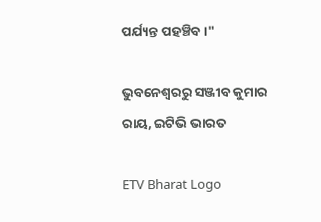ପର୍ଯ୍ୟନ୍ତ ପହଞ୍ଚିବ ।"

ଭୁବନେଶ୍ବରରୁ ସଞ୍ଜୀବ କୁମାର ରାୟ, ଇଟିଭି ଭାରତ

ETV Bharat Logo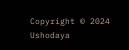Copyright © 2024 Ushodaya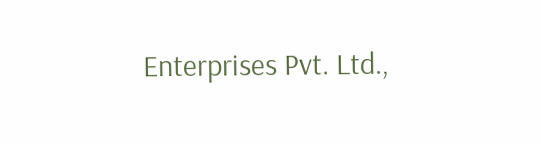Enterprises Pvt. Ltd.,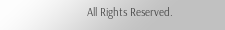All Rights Reserved.